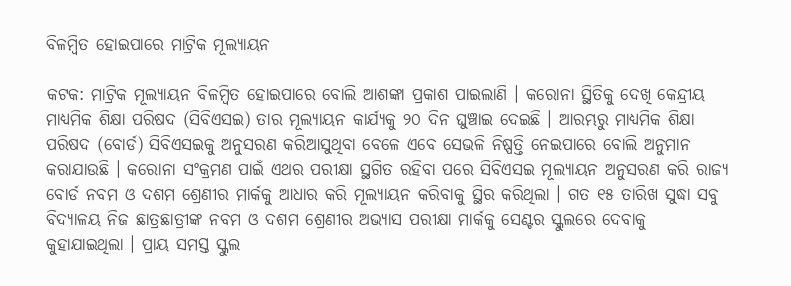ବିଳମ୍ବିତ ହୋଇପାରେ ମାଟ୍ରିକ ମୂଲ୍ୟାୟନ

କଟକ: ମାଟ୍ରିକ ମୂଲ୍ୟାୟନ ବିଳମ୍ବିତ ହୋଇପାରେ ବୋଲି ଆଶଙ୍କା ପ୍ରକାଶ ପାଇଲାଣି । କରୋନା ସ୍ଥିତିକୁ ଦେଖି କେନ୍ଦ୍ରୀୟ ମାଧ୍ୟମିକ ଶିକ୍ଷା ପରିଷଦ (ସିବିଏସଇ) ତାର ମୂଲ୍ୟାୟନ କାର୍ଯ୍ୟକୁ ୨୦ ଦିନ ଘୁଞ୍ଚାଇ ଦେଇଛି । ଆରମ୍ଭରୁ ମାଧ୍ୟମିକ ଶିକ୍ଷା ପରିଷଦ (ବୋର୍ଡ) ସିବିଏସଇକୁ ଅନୁସରଣ କରିଆସୁଥିବା ବେଳେ ଏବେ ସେଭଳି ନିଷ୍ପତ୍ତି ନେଇପାରେ ବୋଲି ଅନୁମାନ କରାଯାଉଛି । କରୋନା ସଂକ୍ରମଣ ପାଇଁ ଏଥର ପରୀକ୍ଷା ସ୍ଥଗିତ ରହିବା ପରେ ସିବିଏସଇ ମୂଲ୍ୟାୟନ ଅନୁସରଣ କରି ରାଜ୍ୟ ବୋର୍ଡ ନବମ ଓ ଦଶମ ଶ୍ରେଣୀର ମାର୍କକୁ ଆଧାର କରି ମୂଲ୍ୟାୟନ କରିବାକୁ ସ୍ଥିର କରିଥିଲା । ଗତ ୧୫ ତାରିଖ ସୁଦ୍ଧା ସବୁ ବିଦ୍ୟାଳୟ ନିଜ ଛାତ୍ରଛାତ୍ରୀଙ୍କ ନବମ ଓ ଦଶମ ଶ୍ରେଣୀର ଅଭ୍ୟାସ ପରୀକ୍ଷା ମାର୍କକୁ ସେଣ୍ଟର ସ୍କୁଲରେ ଦେବାକୁ କୁହାଯାଇଥିଲା । ପ୍ରାୟ ସମସ୍ତ ସ୍କୁଲ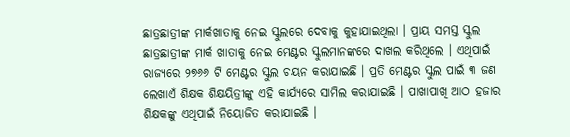ଛାତ୍ରଛାତ୍ରୀଙ୍କ ମାର୍କଖାତାକୁ ନେଇ ସ୍କୁଲରେ ଦେବାକୁ କୁହାଯାଇଥିଲା । ପ୍ରାୟ ସମସ୍ତ ସ୍କୁଲ ଛାତ୍ରଛାତ୍ରୀଙ୍କ ମାର୍କ ଖାତାକୁ ନେଇ ମେଣ୍ଟର ସ୍କୁଲମାନଙ୍କରେ ଦାଖଲ କରିଥିଲେ । ଏଥିପାଇଁ ରାଜ୍ୟରେ ୨୭୬୬ ଟି ମେଣ୍ଟର ସ୍କୁଲ ଚୟନ କରାଯାଇଛି । ପ୍ରତି ମେଣ୍ଟର ସ୍କୁଲ ପାଇଁ ୩ ଜଣ ଲେଖାଏଁ ଶିକ୍ଷକ ଶିକ୍ଷୟିତ୍ରୀଙ୍କୁ ଏହି କାର୍ଯ୍ୟରେ ସାମିଲ କରାଯାଇଛି । ପାଖାପାଖି ଆଠ ହଜାର ଶିକ୍ଷକଙ୍କୁ ଏଥିପାଇଁ ନିୟୋଜିତ କରାଯାଇଛି ।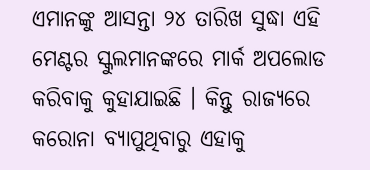ଏମାନଙ୍କୁ ଆସନ୍ତା ୨୪ ତାରିଖ ସୁଦ୍ଧା ଏହି ମେଣ୍ଟର ସ୍କୁଲମାନଙ୍କରେ ମାର୍କ ଅପଲୋଡ କରିବାକୁ କୁହାଯାଇଛି । କିନ୍ତୁ ରାଜ୍ୟରେ କରୋନା ବ୍ୟାପୁଥିବାରୁ ଏହାକୁ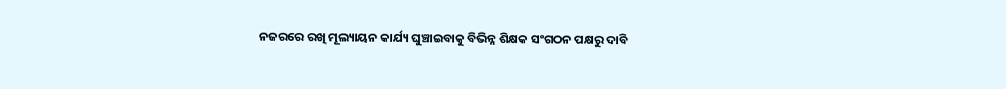ନଜରରେ ରଖି ମୂଲ୍ୟାୟନ କାର୍ଯ୍ୟ ଘୁଞ୍ଚାଇବାକୁ ବିଭିନ୍ନ ଶିକ୍ଷକ ସଂଗଠନ ପକ୍ଷରୁ ଦାବି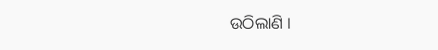ଉଠିଲାଣି ।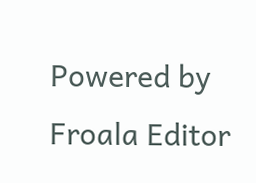Powered by Froala Editor